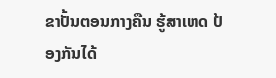ຂາປັ້ນຕອນກາງຄືນ ຮູ້ສາເຫດ ປ້ອງກັນໄດ້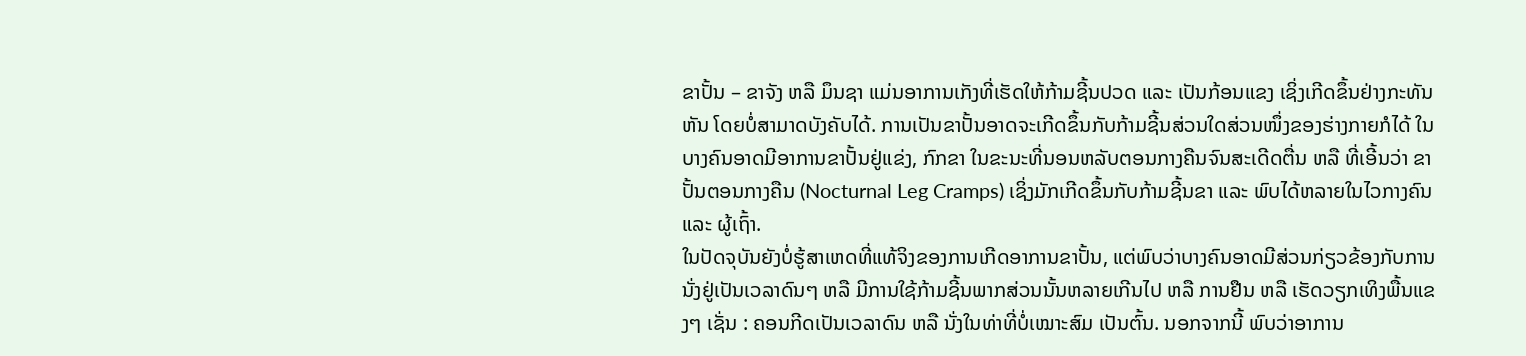ຂາປັ້ນ – ຂາຈັງ ຫລື ມຶນຊາ ແມ່ນອາການເກັງທີ່ເຮັດໃຫ້ກ້າມຊີ້ນປວດ ແລະ ເປັນກ້ອນແຂງ ເຊິ່ງເກີດຂຶ້ນຢ່າງກະທັນຫັນ ໂດຍບໍ່ສາມາດບັງຄັບໄດ້. ການເປັນຂາປັ້ນອາດຈະເກີດຂຶ້ນກັບກ້າມຊີ້ນສ່ວນໃດສ່ວນໜຶ່ງຂອງຮ່າງກາຍກໍໄດ້ ໃນບາງຄົນອາດມີອາການຂາປັ້ນຢູ່ແຂ່ງ, ກົກຂາ ໃນຂະນະທີ່ນອນຫລັບຕອນກາງຄືນຈົນສະເດີດຕື່ນ ຫລື ທີ່ເອີ້ນວ່າ ຂາປັ້ນຕອນກາງຄືນ (Nocturnal Leg Cramps) ເຊິ່ງມັກເກີດຂຶ້ນກັບກ້າມຊີ້ນຂາ ແລະ ພົບໄດ້ຫລາຍໃນໄວກາງຄົນ ແລະ ຜູ້ເຖົ້າ.
ໃນປັດຈຸບັນຍັງບໍ່ຮູ້ສາເຫດທີ່ແທ້ຈິງຂອງການເກີດອາການຂາປັ້ນ, ແຕ່ພົບວ່າບາງຄົນອາດມີສ່ວນກ່ຽວຂ້ອງກັບການນັ່ງຢູ່ເປັນເວລາດົນໆ ຫລື ມີການໃຊ້ກ້າມຊີ້ນພາກສ່ວນນັ້ນຫລາຍເກີນໄປ ຫລື ການຢືນ ຫລື ເຮັດວຽກເທິງພື້ນແຂງໆ ເຊັ່ນ : ຄອນກີດເປັນເວລາດົນ ຫລື ນັ່ງໃນທ່າທີ່ບໍ່ເໝາະສົມ ເປັນຕົ້ນ. ນອກຈາກນີ້ ພົບວ່າອາການ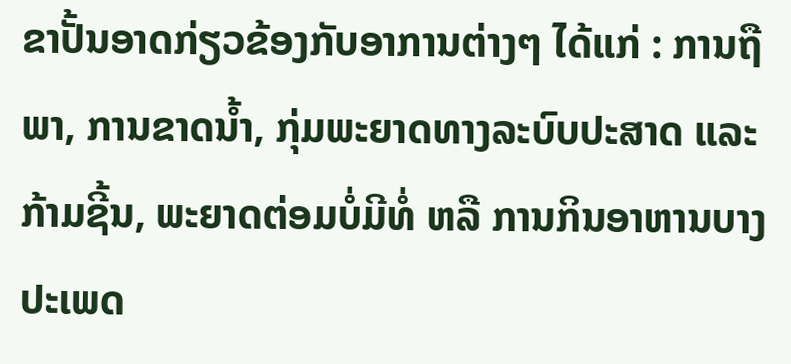ຂາປັ້ນອາດກ່ຽວຂ້ອງກັບອາການຕ່າງໆ ໄດ້ແກ່ : ການຖືພາ, ການຂາດນ້ຳ, ກຸ່ມພະຍາດທາງລະບົບປະສາດ ແລະ ກ້າມຊີ້ນ, ພະຍາດຕ່ອມບໍ່ມີທໍ່ ຫລື ການກິນອາຫານບາງປະເພດ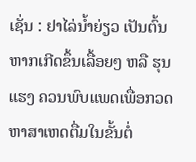ເຊັ່ນ : ຢາໄລ່ນ້ຳຍ່ຽວ ເປັນຕົ້ນ ຫາກເກີດຂຶ້ນເລື້ອຍໆ ຫລື ຮຸນແຮງ ຄວນພົບແພດເພື່ອກວດຫາສາເຫດຕື່ມໃນຂັ້ນຕໍ່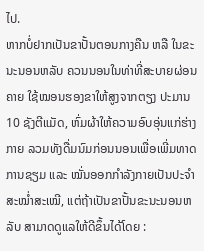ໄປ.
ຫາກບໍ່ຢາກເປັນຂາປັ້ນຕອນກາງຄືນ ຫລື ໃນຂະນະນອນຫລັບ ຄວນນອນໃນທ່າທີ່ສະບາຍຜ່ອນຄາຍ ໃຊ້ໝອນຮອງຂາໃຫ້ສູງຈາກຕຽງ ປະມານ 10 ຊັງຕີແມັດ, ຫົ່ມຜ້າໃຫ້ຄວາມອົບອຸ່ນແກ່ຮ່າງກາຍ ລວມທັງດື່ມນົມກ່ອນນອນເພື່ອເພີ່ມທາດການຊຽມ ແລະ ໝັ່ນອອກກຳລັງກາຍເປັນປະຈຳສະໝໍ່າສະເໝີ, ແຕ່ຖ້າເປັນຂາປັ້ນຂະນະນອນຫລັບ ສາມາດດູແລໃຫ້ດີຂຶ້ນໄດ້ໂດຍ :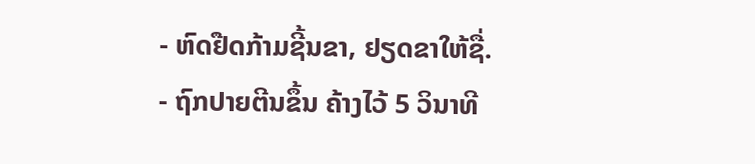- ຫົດຢືດກ້າມຊີ້ນຂາ, ຢຽດຂາໃຫ້ຊື່.
- ຖົກປາຍຕີນຂຶ້ນ ຄ້າງໄວ້ 5 ວິນາທີ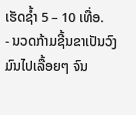ເຮັດຊ້ຳ 5 – 10 ເທື່ອ.
- ນວດກ້າມຊີ້ນຂາເປັນວົງມົນໄປເລື້ອຍໆ ຈົນ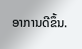ອາການດີຂຶ້ນ.